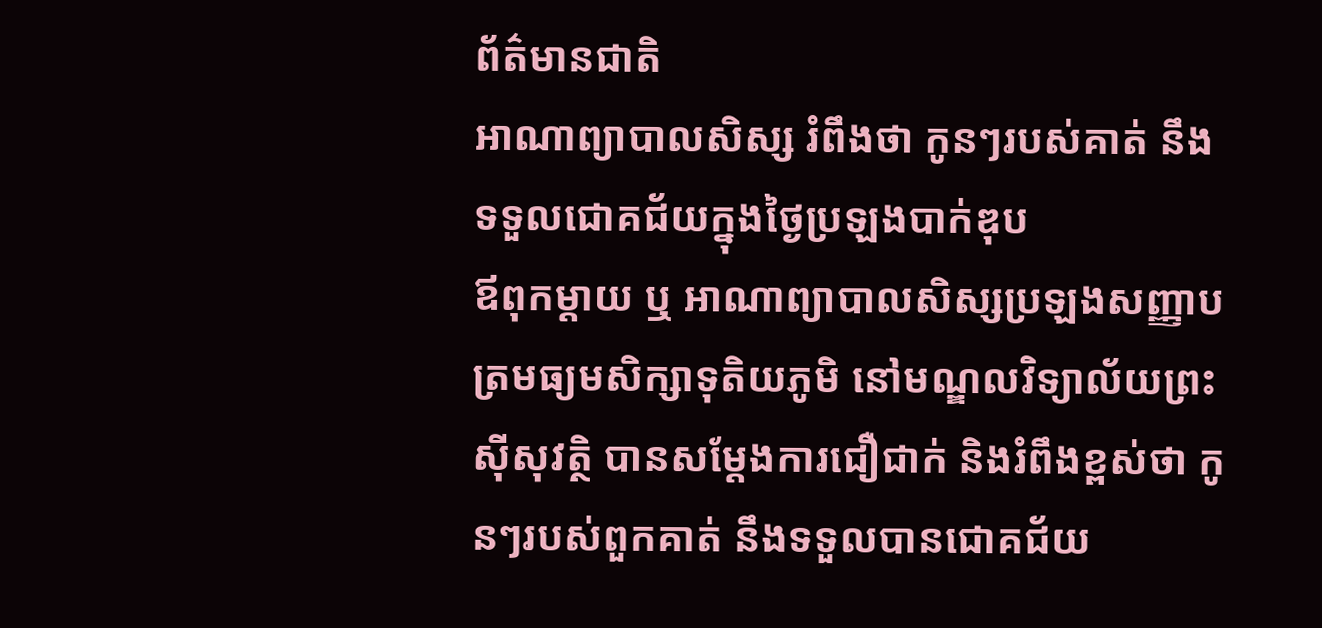ព័ត៌មានជាតិ
អាណាព្យាបាលសិស្ស រំពឹងថា កូនៗរបស់គាត់ នឹងទទួលជោគជ័យក្នុងថ្ងៃប្រឡងបាក់ឌុប
ឪពុកម្ដាយ ឬ អាណាព្យាបាលសិស្សប្រឡងសញ្ញាបត្រមធ្យមសិក្សាទុតិយភូមិ នៅមណ្ឌលវិទ្យាល័យព្រះស៊ីសុវត្ថិ បានសម្ដែងការជឿជាក់ និងរំពឹងខ្ពស់ថា កូនៗរបស់ពួកគាត់ នឹងទទួលបានជោគជ័យ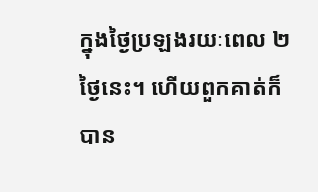ក្នុងថ្ងៃប្រឡងរយៈពេល ២ ថ្ងៃនេះ។ ហើយពួកគាត់ក៏បាន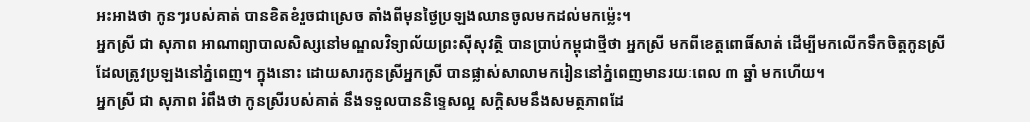អះអាងថា កូនៗរបស់គាត់ បានខិតខំរួចជាស្រេច តាំងពីមុនថ្ងៃប្រឡងឈានចូលមកដល់មកម្ល៉េះ។
អ្នកស្រី ជា សុភាព អាណាព្យាបាលសិស្សនៅមណ្ឌលវិទ្យាល័យព្រះស៊ីសុវត្ថិ បានប្រាប់កម្ពុជាថ្មីថា អ្នកស្រី មកពីខេត្តពោធិ៍សាត់ ដើម្បីមកលើកទឹកចិត្តកូនស្រី ដែលត្រូវប្រឡងនៅភ្នំពេញ។ ក្នុងនោះ ដោយសារកូនស្រីអ្នកស្រី បានផ្លាស់សាលាមករៀននៅភ្នំពេញមានរយៈពេល ៣ ឆ្នាំ មកហើយ។
អ្នកស្រី ជា សុភាព រំពឹងថា កូនស្រីរបស់គាត់ នឹងទទួលបាននិទ្ទេសល្អ សក្ដិសមនឹងសមត្ថភាពដែ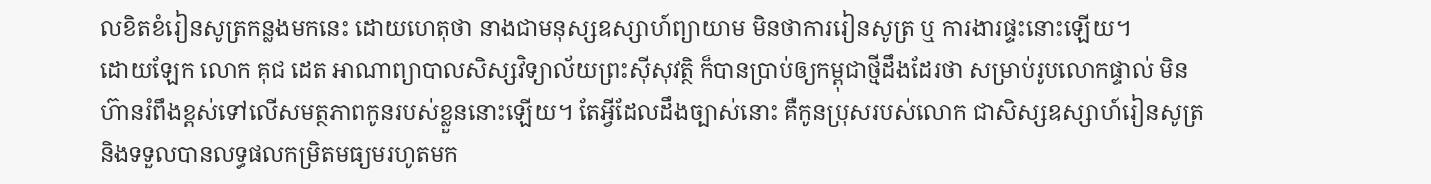លខិតខំរៀនសូត្រកន្លងមកនេះ ដោយហេតុថា នាងជាមនុស្សឧស្សាហ៍ព្យាយាម មិនថាការរៀនសូត្រ ឬ ការងារផ្ទះនោះឡើយ។
ដោយឡែក លោក គុជ ដេត អាណាព្យាបាលសិស្សវិទ្យាល័យព្រះស៊ីសុវត្ថិ ក៏បានប្រាប់ឲ្យកម្ពុជាថ្មីដឹងដែរថា សម្រាប់រូបលោកផ្ទាល់ មិនហ៊ានរំពឹងខ្ពស់ទៅលើសមត្ថភាពកូនរបស់ខ្លួននោះឡើយ។ តែអ្វីដែលដឹងច្បាស់នោះ គឺកូនប្រុសរបស់លោក ជាសិស្សឧស្សាហ៍រៀនសូត្រ និងទទួលបានលទ្ធផលកម្រិតមធ្យមរហូតមក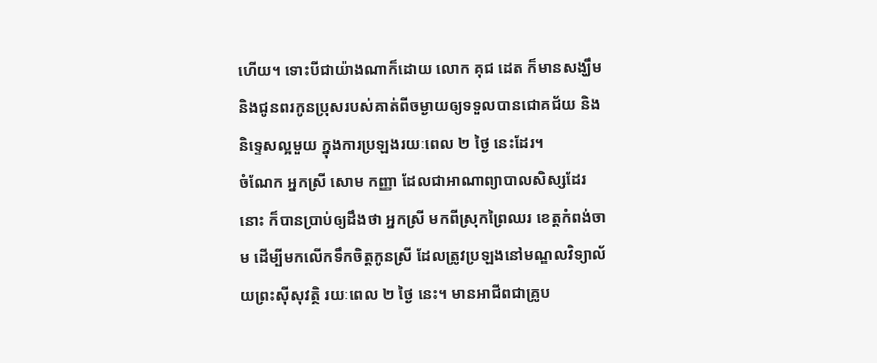ហើយ។ ទោះបីជាយ៉ាងណាក៏ដោយ លោក គុជ ដេត ក៏មានសង្ឃឹម និងជូនពរកូនប្រុសរបស់គាត់ពីចម្ងាយឲ្យទទួលបានជោគជ័យ និងនិទ្ទេសល្អមួយ ក្នុងការប្រឡងរយៈពេល ២ ថ្ងៃ នេះដែរ។
ចំណែក អ្នកស្រី សោម កញ្ញា ដែលជាអាណាព្យាបាលសិស្សដែរនោះ ក៏បានប្រាប់ឲ្យដឹងថា អ្នកស្រី មកពីស្រុកព្រៃឈរ ខេត្តកំពង់ចាម ដើម្បីមកលើកទឹកចិត្តកូនស្រី ដែលត្រូវប្រឡងនៅមណ្ឌលវិទ្យាល័យព្រះស៊ីសុវត្ថិ រយៈពេល ២ ថ្ងៃ នេះ។ មានអាជីពជាគ្រូប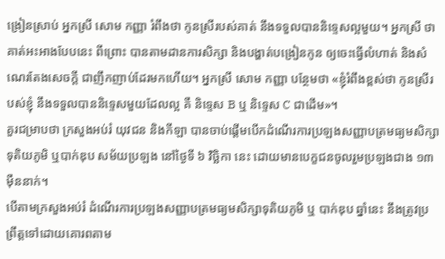ង្រៀនស្រាប់ អ្នកស្រី សោម កញ្ញា រំពឹងថា កូនស្រីរបស់គាត់ នឹងទទួលបាននិទ្ទេសល្អមួយ។ អ្នកស្រី ថា គាត់អះអាងបែបនេះ ពីព្រោះ បានតាមដានការសិក្សា និងបង្ហាត់បង្រៀនកូន ឲ្យចេះធ្វើលំហាត់ និងសំណេរតែងសេចក្ដី ជាញឹកញាប់ដែរមកហើយ។ អ្នកស្រី សោម កញ្ញា បន្ថែមថា «ខ្ញុំរំពឹងខ្ពស់ថា កូនស្រីរបស់ខ្ញុំ នឹងទទួលបាននិទ្ទេសមួយដែលល្អ គឺ និទ្ទេស B ឬ និទ្ទេស C ជាដើម»។
គួរជម្រាបថា ក្រសួងអប់រំ យុវជន និងកីឡា បានចាប់ផ្តើមបើកដំណើរការប្រឡងសញ្ញាបត្រមធ្យមសិក្សាទុតិយភូមិ ឬបាក់ឌុប សម័យប្រឡង នៅថ្ងៃទី ៦ វិច្ឆិកា នេះ ដោយមានបេក្ខជនចូលរួមប្រឡងជាង ១៣ ម៉ឺននាក់។
បើតាមក្រសួងអប់រំ ដំណើរការប្រឡងសញ្ញាបត្រមធ្យមសិក្សាទុតិយភូមិ ឬ បាក់ឌុប ឆ្នាំនេះ នឹងត្រូវប្រព្រឹត្តទៅដោយគោរពតាម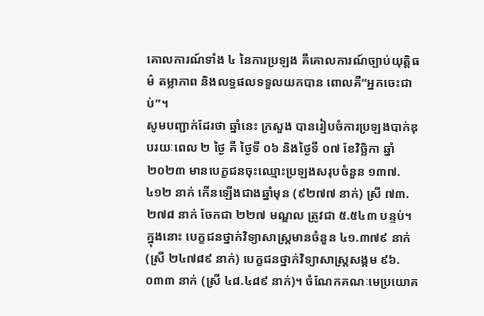គោលការណ៍ទាំង ៤ នៃការប្រឡង គឺគោលការណ៍ច្បាប់យុត្តិធម៌ តម្លាភាព និងលទ្ធផលទទួលយកបាន ពោលគឺ“អ្នកចេះជាប់”។
សូមបញ្ជាក់ដែរថា ឆ្នាំនេះ ក្រសួង បានរៀបចំការប្រឡងបាក់ឌុបរយៈពេល ២ ថ្ងៃ គឺ ថ្ងៃទី ០៦ និងថ្ងៃទី ០៧ ខែវិច្ឆិកា ឆ្នាំ ២០២៣ មានបេក្ខជនចុះឈ្មោះប្រឡងសរុបចំនួន ១៣៧.៤១២ នាក់ កើនឡើងជាងឆ្នាំមុន (៩២៧៧ នាក់) ស្រី ៧៣.២៧៨ នាក់ ចែកជា ២២៧ មណ្ឌល ត្រូវជា ៥.៥៤៣ បន្ទប់។ ក្នុងនោះ បេក្ខជនថ្នាក់វិទ្យាសាស្ត្រមានចំនួន ៤១.៣៧៩ នាក់ (ស្រី ២៤៧៨៩ នាក់) បេក្ខជនថ្នាក់វិទ្យាសាស្ត្រសង្គម ៩៦.០៣៣ នាក់ (ស្រី ៤៨.៤៨៩ នាក់)។ ចំណែកគណៈមេប្រយោគ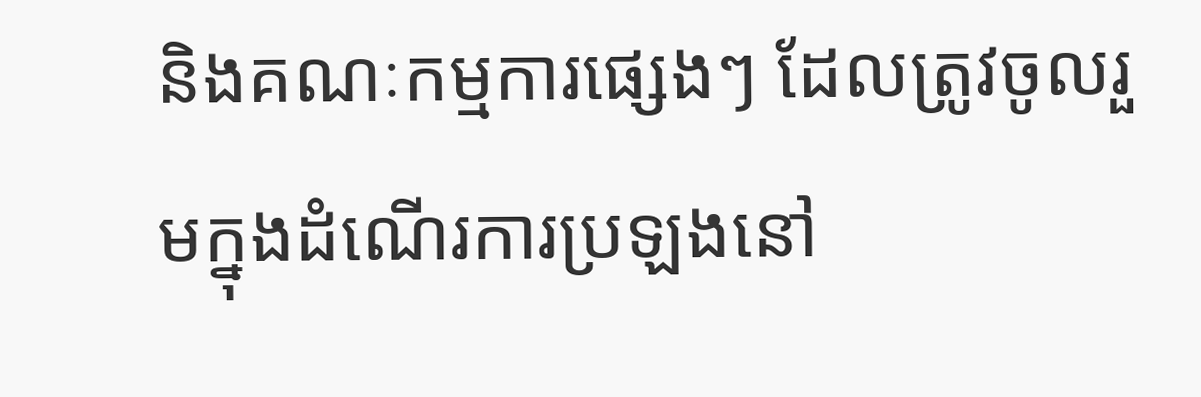និងគណៈកម្មការផ្សេងៗ ដែលត្រូវចូលរួមក្នុងដំណើរការប្រឡងនៅ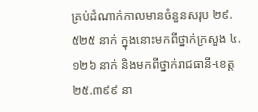គ្រប់ដំណាក់កាលមានចំនួនសរុប ២៩.៥២៥ នាក់ ក្នុងនោះមកពីថ្នាក់ក្រសួង ៤.១២៦ នាក់ និងមកពីថ្នាក់រាជធានី-ខេត្ត ២៥.៣៩៩ នា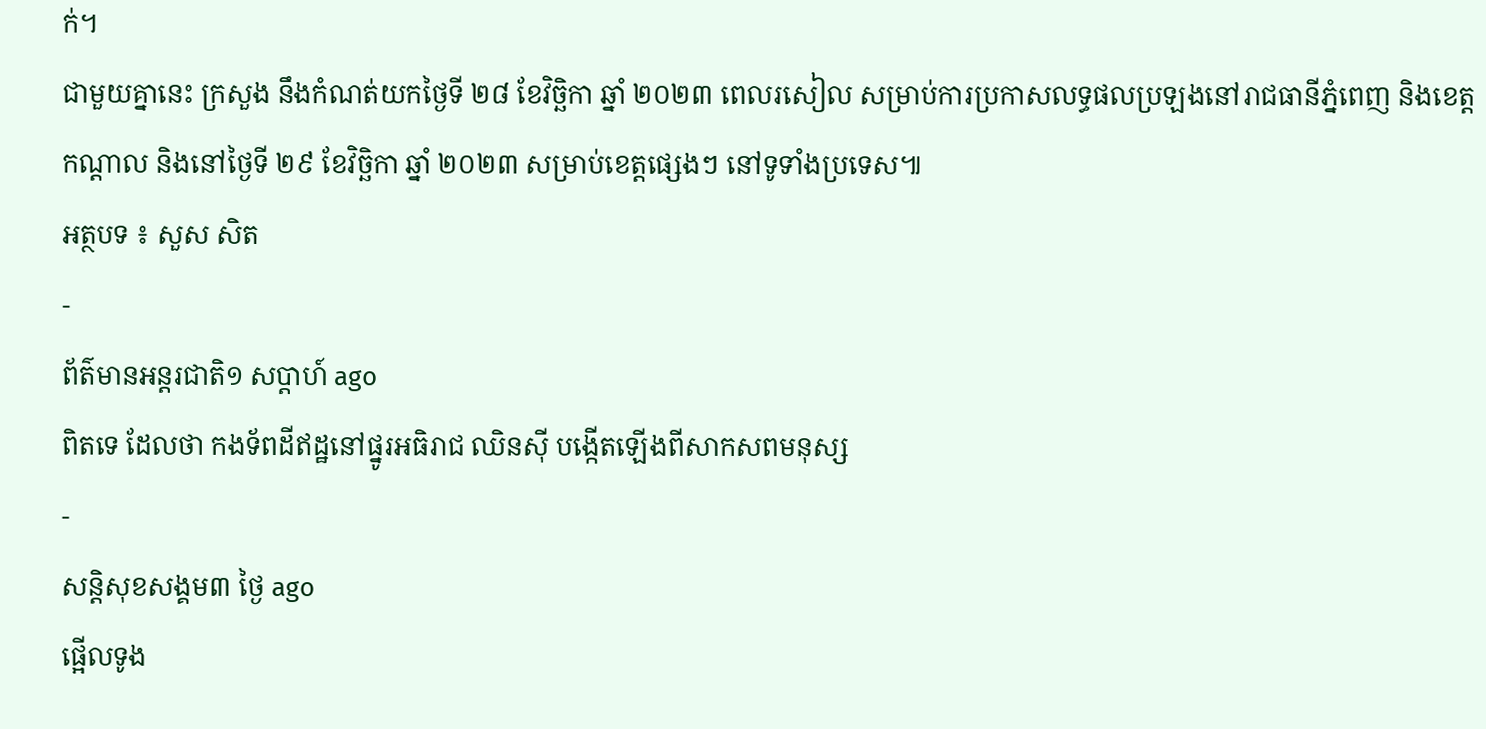ក់។
ជាមួយគ្នានេះ ក្រសួង នឹងកំណត់យកថ្ងៃទី ២៨ ខែវិច្ឆិកា ឆ្នាំ ២០២៣ ពេលរសៀល សម្រាប់ការប្រកាសលទ្ធផលប្រឡងនៅរាជធានីភ្នំពេញ និងខេត្តកណ្ដាល និងនៅថ្ងៃទី ២៩ ខែវិច្ឆិកា ឆ្នាំ ២០២៣ សម្រាប់ខេត្តផ្សេងៗ នៅទូទាំងប្រទេស៕
អត្ថបទ ៖ សួស សិត
-
ព័ត៌មានអន្ដរជាតិ១ សប្តាហ៍ ago
ពិតទេ ដែលថា កងទ័ពដីឥដ្ឋនៅផ្នូរអធិរាជ ឈិនស៊ី បង្កើតឡើងពីសាកសពមនុស្ស
-
សន្តិសុខសង្គម៣ ថ្ងៃ ago
ផ្អើលទូង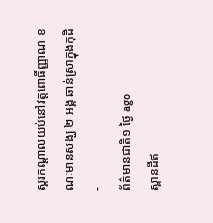ស្គរកណ្ដាលយប់នៅវត្តពោធិ៍ញ្ញាណ ខណៈមានសង្ឃ ២ អង្គ ឆាន់ស្រាក្នុងកុដិ
-
ព័ត៌មានជាតិ១ ថ្ងៃ ago
ស្ពានដីឥ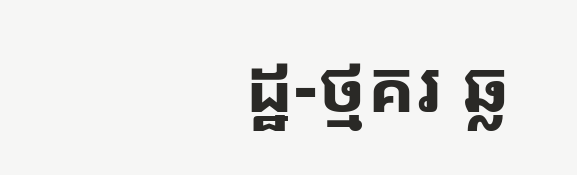ដ្ឋ-ថ្មគរ ឆ្ល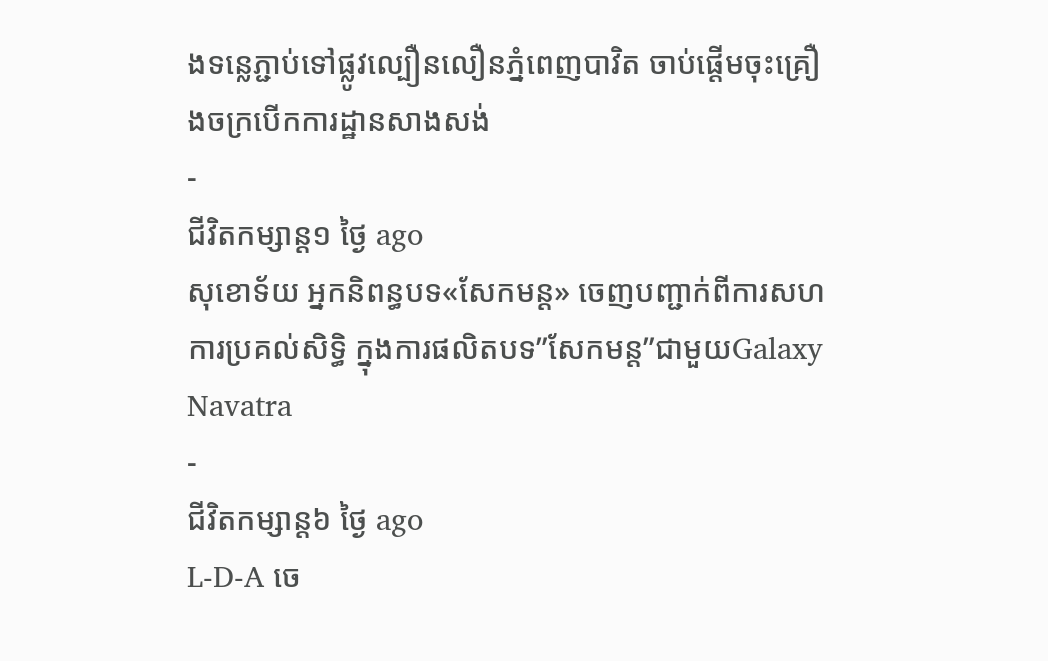ងទន្លេភ្ជាប់ទៅផ្លូវល្បឿនលឿនភ្នំពេញបាវិត ចាប់ផ្តើមចុះគ្រឿងចក្របើកការដ្ឋានសាងសង់
-
ជីវិតកម្សាន្ដ១ ថ្ងៃ ago
សុខោទ័យ អ្នកនិពន្ធបទ«សែកមន្ដ» ចេញបញ្ជាក់ពីការសហការប្រគល់សិទ្ធិ ក្នុងការផលិតបទ”សែកមន្ត”ជាមួយGalaxy Navatra
-
ជីវិតកម្សាន្ដ៦ ថ្ងៃ ago
L-D-A ចេ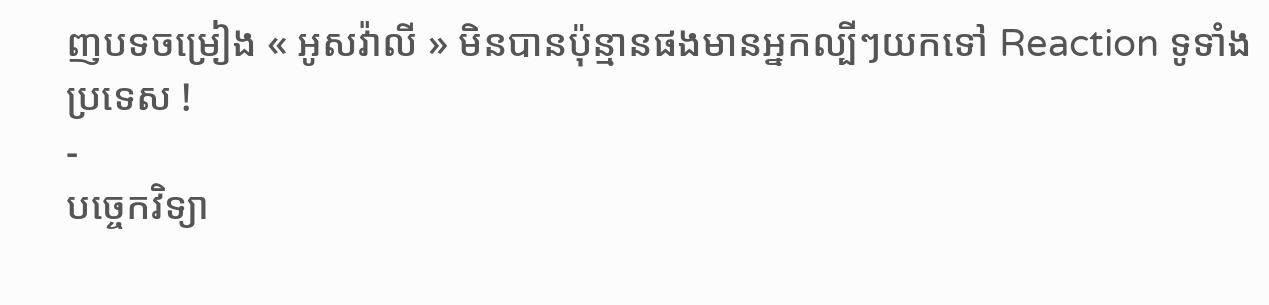ញបទចម្រៀង « អូសវ៉ាលី » មិនបានប៉ុន្មានផងមានអ្នកល្បីៗយកទៅ Reaction ទូទាំងប្រទេស !
-
បច្ចេកវិទ្យា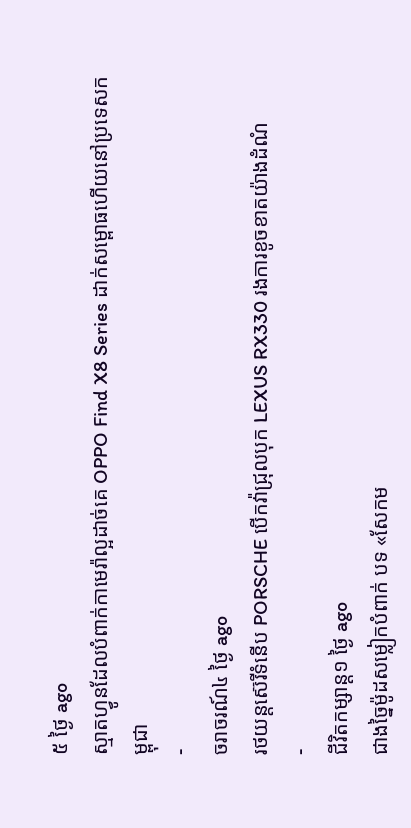៥ ថ្ងៃ ago
ស្មាតហ្វូនដែលបំពាក់កាមេរ៉ាល្អដាច់គេ OPPO Find X8 Series ដាក់សម្ពោធហើយនៅប្រទេសកម្ពុជា
-
ចរាចរណ៍៤ ថ្ងៃ ago
រថយន្តស៊េរីទំនើប PORSCHE បើកវ៉ាជ្រុលបុក LEXUS RX330 រងការខូចខាតយ៉ាងដំណំ
-
ជីវិតកម្សាន្ដ១ ថ្ងៃ ago
ជាងច្នៃម៉ូដសម្លៀកបំពាក់ បទ «សែកម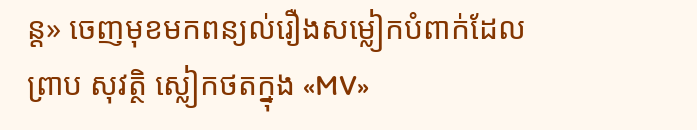ន្ត» ចេញមុខមកពន្យល់រឿងសម្លៀកបំពាក់ដែល ព្រាប សុវត្ថិ ស្លៀកថតក្នុង «MV»